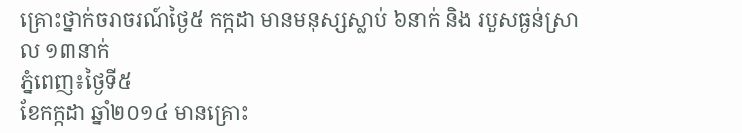គ្រោះថ្នាក់ចរាចរណ៍ថ្ងៃ៥ កក្កដា មានមនុស្សស្លាប់ ៦នាក់ និង របួសធ្ងន់ស្រាល ១៣នាក់
ភ្នំពេញ៖ថ្ងៃទី៥
ខែកក្កដា ឆ្នាំ២០១៤ មានគ្រោះ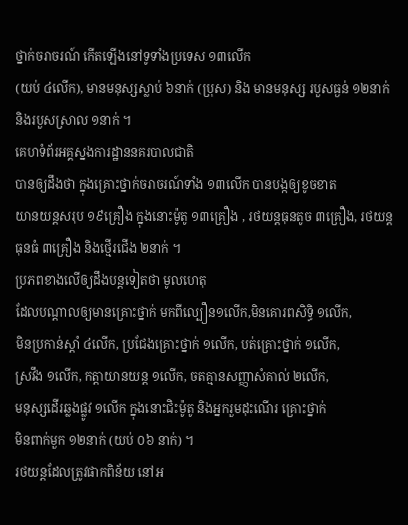ថ្នាក់ចរាចរណ៍ កើតឡើងនៅទូទាំងប្រទេស ១៣លើក
(យប់ ៤លើក), មានមនុស្សស្លាប់ ៦នាក់ (ប្រុស) និង មានមនុស្ស របួសធ្ងន់ ១២នាក់
និងរបួសស្រាល ១នាក់ ។
គេហទំព័រអគ្គស្នងការដ្ឋាននគរបាលជាតិ
បានឲ្យដឹងថា ក្នុងគ្រោះថ្នាក់ចរាចរណ៍ទាំង ១៣លើក បានបង្កឲ្យខូចខាត
យានយន្តសរុប ១៩គ្រឿង ក្នុងនោះម៉ូតូ ១៣គ្រឿង , រថយន្តធុនតូច ៣គ្រឿង, រថយន្តធុនធំ ៣គ្រឿង និងថ្មើរជើង ២នាក់ ។
ប្រភពខាងលើឲ្យដឹងបន្តទៀតថា មូលហេតុ
ដែលបណ្តាលឲ្យមានគ្រោះថ្នាក់ មកពីល្បឿន១លើក,មិនគោរពសិទ្ធិ ១លើក,
មិនប្រកាន់ស្តាំ ៤លើក, ប្រជែងគ្រោះថ្នាក់ ១លើក, បត់គ្រោះថ្នាក់ ១លើក,
ស្រវឹង ១លើក, កត្តាយានយន្ត ១លើក, ចតគ្មានសញ្ញាសំគាល់ ២លើក,
មនុស្សដើរឆ្លងផ្លូវ ១លើក ក្នុងនោះជិះម៉ូតូ និងអ្នករួមដុះណើរ គ្រោះថ្នាក់
មិនពាក់មួក ១២នាក់ (យប់ ០៦ នាក់) ។
រថយន្តដែលត្រូវផាកពិន័យ នៅអ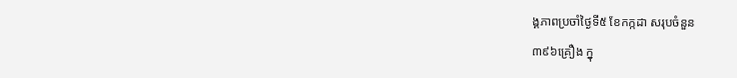ង្គភាពប្រចាំថ្ងៃទី៥ ខែកក្កដា សរុបចំនួន
៣៩៦គ្រឿង ក្នុ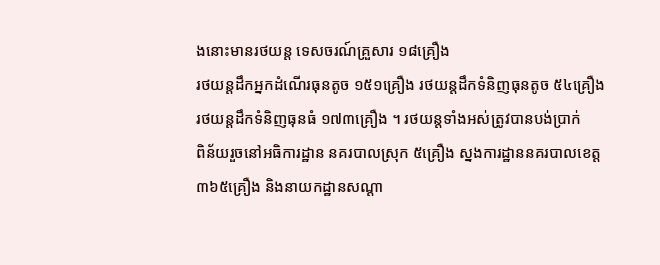ងនោះមានរថយន្ត ទេសចរណ៍គ្រួសារ ១៨គ្រឿង
រថយន្តដឹកអ្នកដំណើរធុនតូច ១៥១គ្រឿង រថយន្តដឹកទំនិញធុនតូច ៥៤គ្រឿង
រថយន្តដឹកទំនិញធុនធំ ១៧៣គ្រឿង ។ រថយន្តទាំងអស់ត្រូវបានបង់ប្រាក់
ពិន័យរួចនៅអធិការដ្ឋាន នគរបាលស្រុក ៥គ្រឿង ស្នងការដ្ឋាននគរបាលខេត្ត
៣៦៥គ្រឿង និងនាយកដ្ឋានសណ្ដា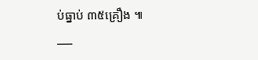ប់ធ្នាប់ ៣៥គ្រឿង ៕
___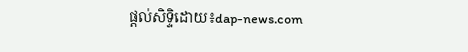ផ្តល់សិទ្ទិដោយ៖dap-news.com